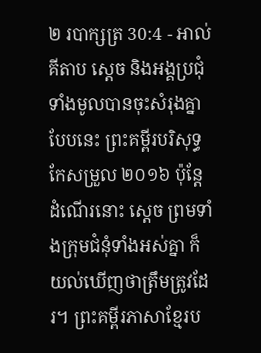២ របាក្សត្រ 30:4 - អាល់គីតាប ស្តេច និងអង្គប្រជុំទាំងមូលបានចុះសំរុងគ្នាបែបនេះ ព្រះគម្ពីរបរិសុទ្ធកែសម្រួល ២០១៦ ប៉ុន្តែ ដំណើរនោះ ស្តេច ព្រមទាំងក្រុមជំនុំទាំងអស់គ្នា ក៏យល់ឃើញថាត្រឹមត្រូវដែរ។ ព្រះគម្ពីរភាសាខ្មែរប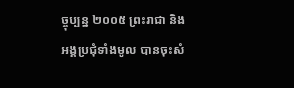ច្ចុប្បន្ន ២០០៥ ព្រះរាជា និងអង្គប្រជុំទាំងមូល បានចុះសំ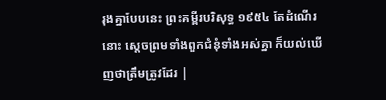រុងគ្នាបែបនេះ ព្រះគម្ពីរបរិសុទ្ធ ១៩៥៤ តែដំណើរនោះ ស្តេចព្រមទាំងពួកជំនុំទាំងអស់គ្នា ក៏យល់ឃើញថាត្រឹមត្រូវដែរ |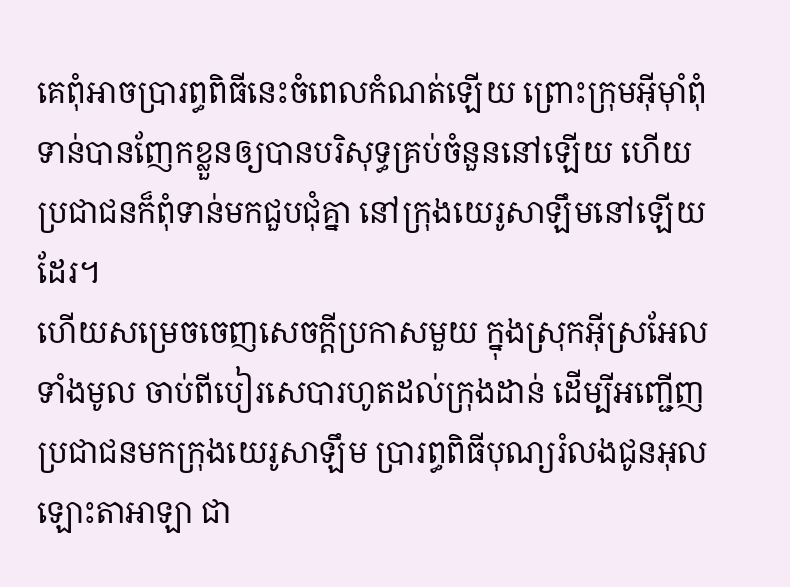គេពុំអាចប្រារព្ធពិធីនេះចំពេលកំណត់ឡើយ ព្រោះក្រុមអ៊ីមុាំពុំទាន់បានញែកខ្លួនឲ្យបានបរិសុទ្ធគ្រប់ចំនួននៅឡើយ ហើយប្រជាជនក៏ពុំទាន់មកជួបជុំគ្នា នៅក្រុងយេរូសាឡឹមនៅឡើយដែរ។
ហើយសម្រេចចេញសេចក្តីប្រកាសមួយ ក្នុងស្រុកអ៊ីស្រអែលទាំងមូល ចាប់ពីបៀរសេបារហូតដល់ក្រុងដាន់ ដើម្បីអញ្ជើញប្រជាជនមកក្រុងយេរូសាឡឹម ប្រារព្ធពិធីបុណ្យរំលងជូនអុលឡោះតាអាឡា ជា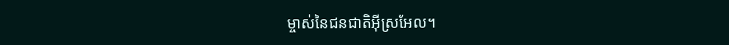ម្ចាស់នៃជនជាតិអ៊ីស្រអែល។